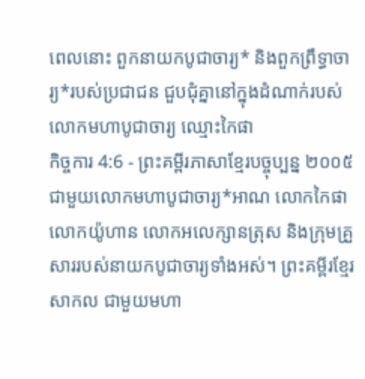ពេលនោះ ពួកនាយកបូជាចារ្យ* និងពួកព្រឹទ្ធាចារ្យ*របស់ប្រជាជន ជួបជុំគ្នានៅក្នុងដំណាក់របស់លោកមហាបូជាចារ្យ ឈ្មោះកៃផា
កិច្ចការ 4:6 - ព្រះគម្ពីរភាសាខ្មែរបច្ចុប្បន្ន ២០០៥ ជាមួយលោកមហាបូជាចារ្យ*អាណ លោកកៃផា លោកយ៉ូហាន លោកអលេក្សានត្រុស និងក្រុមគ្រួសាររបស់នាយកបូជាចារ្យទាំងអស់។ ព្រះគម្ពីរខ្មែរសាកល ជាមួយមហា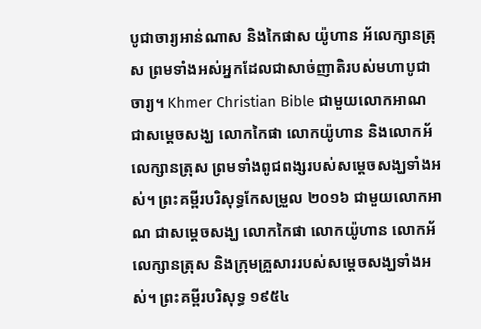បូជាចារ្យអាន់ណាស និងកៃផាស យ៉ូហាន អ័លេក្សានត្រុស ព្រមទាំងអស់អ្នកដែលជាសាច់ញាតិរបស់មហាបូជាចារ្យ។ Khmer Christian Bible ជាមួយលោកអាណ ជាសម្ដេចសង្ឃ លោកកៃផា លោកយ៉ូហាន និងលោកអ័លេក្សានត្រុស ព្រមទាំងពូជពង្សរបស់សម្ដេចសង្ឃទាំងអស់។ ព្រះគម្ពីរបរិសុទ្ធកែសម្រួល ២០១៦ ជាមួយលោកអាណ ជាសម្តេចសង្ឃ លោកកៃផា លោកយ៉ូហាន លោកអ័លេក្សានត្រុស និងក្រុមគ្រួសាររបស់សម្តេចសង្ឃទាំងអស់។ ព្រះគម្ពីរបរិសុទ្ធ ១៩៥៤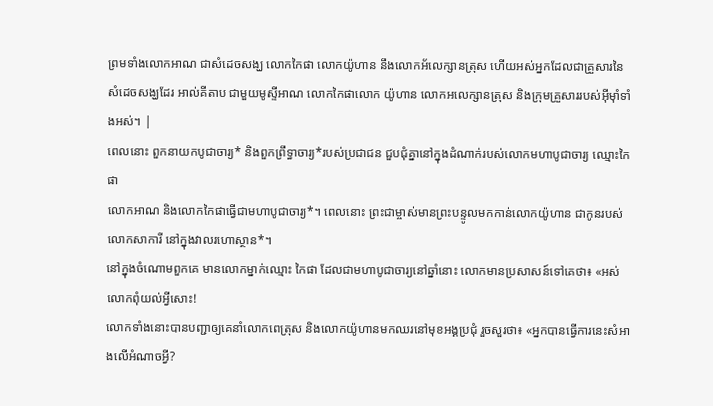ព្រមទាំងលោកអាណ ជាសំដេចសង្ឃ លោកកៃផា លោកយ៉ូហាន នឹងលោកអ័លេក្សានត្រុស ហើយអស់អ្នកដែលជាគ្រួសារនៃសំដេចសង្ឃដែរ អាល់គីតាប ជាមួយមូស្ទីអាណ លោកកៃផាលោក យ៉ូហាន លោកអលេក្សានត្រុស និងក្រុមគ្រួសាររបស់អ៊ីមុាំទាំងអស់។ |
ពេលនោះ ពួកនាយកបូជាចារ្យ* និងពួកព្រឹទ្ធាចារ្យ*របស់ប្រជាជន ជួបជុំគ្នានៅក្នុងដំណាក់របស់លោកមហាបូជាចារ្យ ឈ្មោះកៃផា
លោកអាណ និងលោកកៃផាធ្វើជាមហាបូជាចារ្យ*។ ពេលនោះ ព្រះជាម្ចាស់មានព្រះបន្ទូលមកកាន់លោកយ៉ូហាន ជាកូនរបស់លោកសាការី នៅក្នុងវាលរហោស្ថាន*។
នៅក្នុងចំណោមពួកគេ មានលោកម្នាក់ឈ្មោះ កៃផា ដែលជាមហាបូជាចារ្យនៅឆ្នាំនោះ លោកមានប្រសាសន៍ទៅគេថា៖ «អស់លោកពុំយល់អ្វីសោះ!
លោកទាំងនោះបានបញ្ជាឲ្យគេនាំលោកពេត្រុស និងលោកយ៉ូហានមកឈរនៅមុខអង្គប្រជុំ រួចសួរថា៖ «អ្នកបានធ្វើការនេះសំអាងលើអំណាចអ្វី?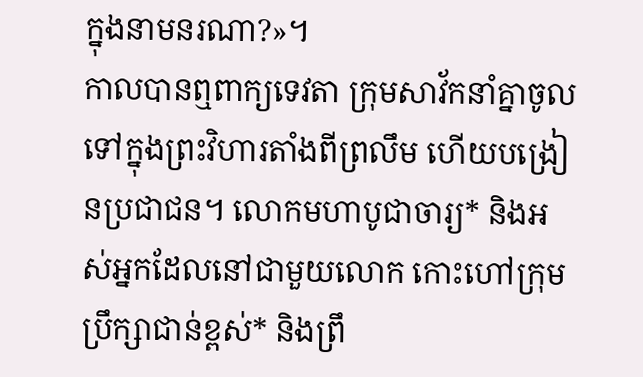ក្នុងនាមនរណា?»។
កាលបានឮពាក្យទេវតា ក្រុមសាវ័កនាំគ្នាចូលទៅក្នុងព្រះវិហារតាំងពីព្រលឹម ហើយបង្រៀនប្រជាជន។ លោកមហាបូជាចារ្យ* និងអស់អ្នកដែលនៅជាមួយលោក កោះហៅក្រុមប្រឹក្សាជាន់ខ្ពស់* និងព្រឹ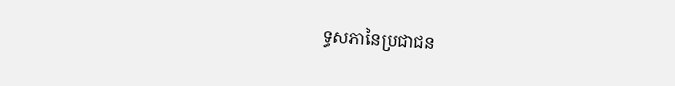ទ្ធសភានៃប្រជាជន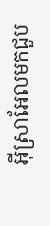អ៊ីស្រាអែលមកជួប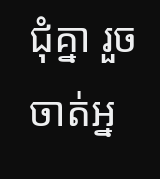ជុំគ្នា រួចចាត់អ្ន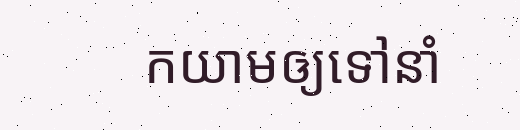កយាមឲ្យទៅនាំ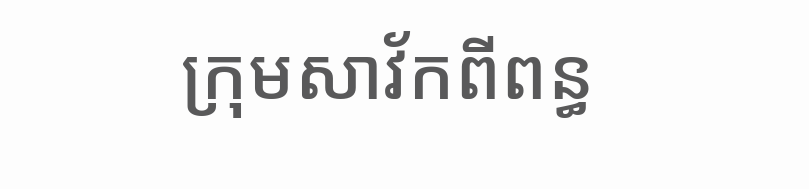ក្រុមសាវ័កពីពន្ធ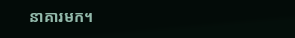នាគារមក។